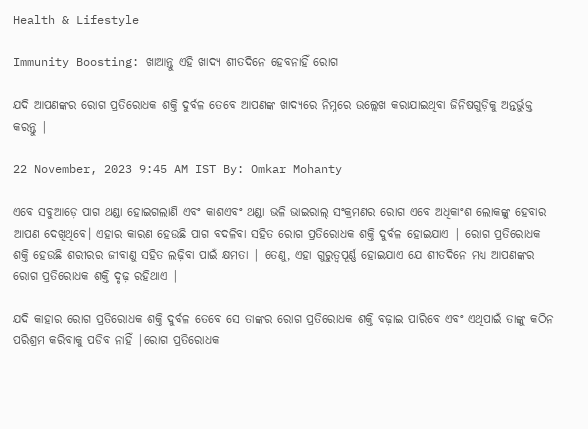Health & Lifestyle

Immunity Boosting: ଖାଆନ୍ତୁ ଏହି ଖାଦ୍ୟ ଶୀତଦିନେ ହେବନାହିଁ ରୋଗ

ଯଦି ଆପଣଙ୍କର ରୋଗ ପ୍ରତିରୋଧକ ଶକ୍ତି ଦୁର୍ବଳ ତେବେ ଆପଣଙ୍କ ଖାଦ୍ୟରେ ନିମ୍ନରେ ଉଲ୍ଲେଖ କରାଯାଇଥିବା ଜିନିଷଗୁଡ଼ିକୁ ଅନ୍ତର୍ଭୁକ୍ତ କରନ୍ତୁ |

22 November, 2023 9:45 AM IST By: Omkar Mohanty

ଏବେ ସବୁଆଡ଼େ ପାଗ ଥଣ୍ଡା ହୋଇଗଲାଣି ଏବଂ କାଶଏବଂ ଥଣ୍ଡା ଭଳି ଭାଇରାଲ୍ ସଂକ୍ରମଣର ରୋଗ ଏବେ ଅଧିକାଂଶ ଲୋକଙ୍କୁ ହେବାର ଆପଣ ଦେଖିଥିବେ। ଏହାର କାରଣ ହେଉଛି ପାଗ ବଦଳିବା ସହିତ ରୋଗ ପ୍ରତିରୋଧକ ଶକ୍ତି ଦୁର୍ବଳ ହୋଇଯାଏ | ରୋଗ ପ୍ରତିରୋଧକ ଶକ୍ତି ହେଉଛି ଶରୀରର ଜୀବାଣୁ ସହିତ ଲଢ଼ିବା ପାଇଁ କ୍ଷମତା | ତେଣୁ, ଏହା ଗୁରୁତ୍ୱପୂର୍ଣ୍ଣ ହୋଇଯାଏ ଯେ ଶୀତଦିନେ ମଧ୍ୟ ଆପଣଙ୍କର ରୋଗ ପ୍ରତିରୋଧକ ଶକ୍ତି ଦୃଢ଼ ରହିଥାଏ |

ଯଦି କାହାର ରୋଗ ପ୍ରତିରୋଧକ ଶକ୍ତି ଦୁର୍ବଳ ତେବେ ସେ ତାଙ୍କର ରୋଗ ପ୍ରତିରୋଧକ ଶକ୍ତି ବଢ଼ାଇ ପାରିବେ ଏବଂ ଏଥିପାଇଁ ତାଙ୍କୁ କଠିନ ପରିଶ୍ରମ କରିବାକୁ ପଡିବ ନାହିଁ |ରୋଗ ପ୍ରତିରୋଧକ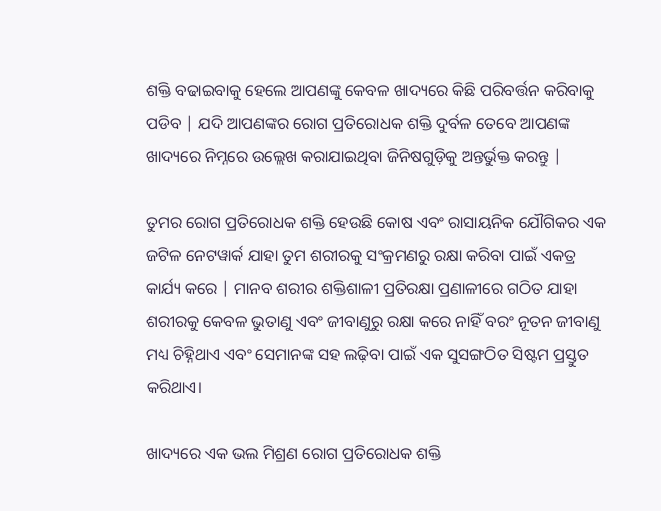ଶକ୍ତି ବଢାଇବାକୁ ହେଲେ ଆପଣଙ୍କୁ କେବଳ ଖାଦ୍ୟରେ କିଛି ପରିବର୍ତ୍ତନ କରିବାକୁ ପଡିବ | ଯଦି ଆପଣଙ୍କର ରୋଗ ପ୍ରତିରୋଧକ ଶକ୍ତି ଦୁର୍ବଳ ତେବେ ଆପଣଙ୍କ ଖାଦ୍ୟରେ ନିମ୍ନରେ ଉଲ୍ଲେଖ କରାଯାଇଥିବା ଜିନିଷଗୁଡ଼ିକୁ ଅନ୍ତର୍ଭୁକ୍ତ କରନ୍ତୁ |

ତୁମର ରୋଗ ପ୍ରତିରୋଧକ ଶକ୍ତି ହେଉଛି କୋଷ ଏବଂ ରାସାୟନିକ ଯୌଗିକର ଏକ ଜଟିଳ ନେଟୱାର୍କ ଯାହା ତୁମ ଶରୀରକୁ ସଂକ୍ରମଣରୁ ରକ୍ଷା କରିବା ପାଇଁ ଏକତ୍ର କାର୍ଯ୍ୟ କରେ | ମାନବ ଶରୀର ଶକ୍ତିଶାଳୀ ପ୍ରତିରକ୍ଷା ପ୍ରଣାଳୀରେ ଗଠିତ ଯାହା ଶରୀରକୁ କେବଳ ଭୁତାଣୁ ଏବଂ ଜୀବାଣୁରୁ ରକ୍ଷା କରେ ନାହିଁ ବରଂ ନୂତନ ଜୀବାଣୁ ମଧ୍ୟ ଚିହ୍ନିଥାଏ ଏବଂ ସେମାନଙ୍କ ସହ ଲଢ଼ିବା ପାଇଁ ଏକ ସୁସଙ୍ଗଠିତ ସିଷ୍ଟମ ପ୍ରସ୍ତୁତ କରିଥାଏ।

ଖାଦ୍ୟରେ ଏକ ଭଲ ମିଶ୍ରଣ ରୋଗ ପ୍ରତିରୋଧକ ଶକ୍ତି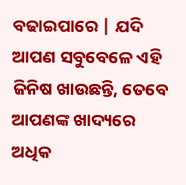ବଢାଇପାରେ | ଯଦି ଆପଣ ସବୁବେଳେ ଏହି ଜିନିଷ ଖାଉଛନ୍ତି, ତେବେ ଆପଣଙ୍କ ଖାଦ୍ୟରେ ଅଧିକ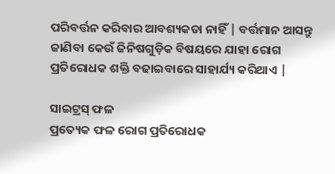ପରିବର୍ତ୍ତନ କରିବାର ଆବଶ୍ୟକତା ନାହିଁ | ବର୍ତ୍ତମାନ ଆସନ୍ତୁ ଜାଣିବା କେଉଁ ଜିନିଷଗୁଡ଼ିକ ବିଷୟରେ ଯାହା ରୋଗ ପ୍ରତିରୋଧକ ଶକ୍ତି ବଢାଇବାରେ ସାହାର୍ଯ୍ୟ କରିଥାଏ |

ସାଇଟ୍ରସ୍ ଫଳ
ପ୍ରତ୍ୟେକ ଫଳ ରୋଗ ପ୍ରତିରୋଧକ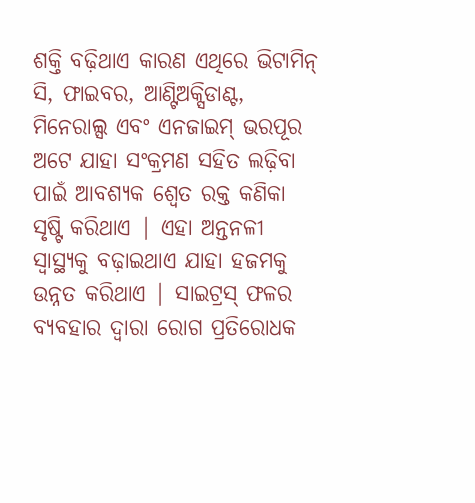ଶକ୍ତି ବଢ଼ିଥାଏ କାରଣ ଏଥିରେ ଭିଟାମିନ୍ ସି, ଫାଇବର, ଆଣ୍ଟିଅକ୍ସିଡାଣ୍ଟ, ମିନେରାଲ୍ସ ଏବଂ ଏନଜାଇମ୍ ଭରପୂର ଅଟେ ଯାହା ସଂକ୍ରମଣ ସହିତ ଲଢ଼ିବା ପାଇଁ ଆବଶ୍ୟକ ଶ୍ୱେତ ରକ୍ତ କଣିକା ସୃଷ୍ଟି କରିଥାଏ | ଏହା ଅନ୍ତନଳୀ ସ୍ୱାସ୍ଥ୍ୟକୁ ବଢ଼ାଇଥାଏ ଯାହା ହଜମକୁ ଉନ୍ନତ କରିଥାଏ | ସାଇଟ୍ରସ୍ ଫଳର ବ୍ୟବହାର ଦ୍ୱାରା ରୋଗ ପ୍ରତିରୋଧକ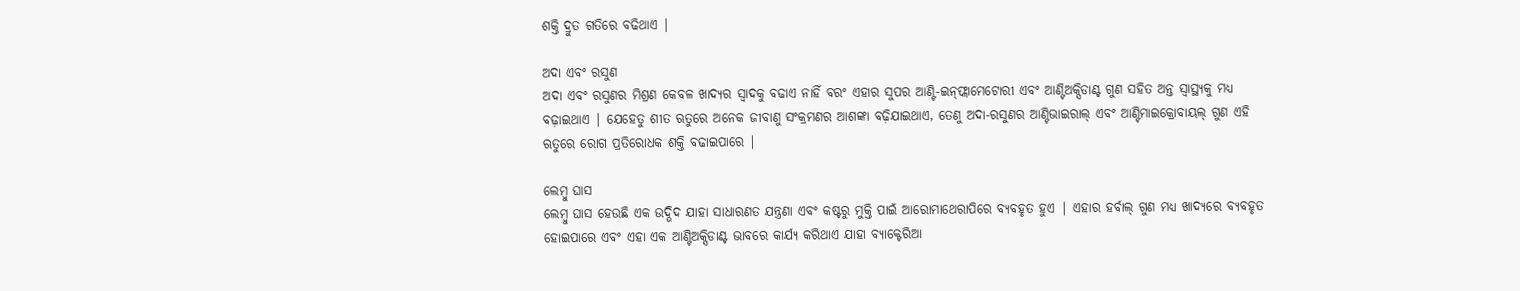ଶକ୍ତି ଦ୍ରୁତ ଗତିରେ ବଢିଥାଏ |

ଅଦା ଏବଂ ରସୁଣ
ଅଦା ଏବଂ ରସୁଣର ମିଶ୍ରଣ କେବଳ ଖାଦ୍ୟର ସ୍ୱାଦକୁ ବଢାଏ ନାହିଁ ବରଂ ଏହାର ସୁପର ଆଣ୍ଟି-ଇନ୍‌ଫ୍ଲାମେଟୋରୀ ଏବଂ ଆଣ୍ଟିଅକ୍ସିଡାଣ୍ଟ ଗୁଣ ସହିତ ଅନ୍ତ ସ୍ୱାସ୍ଥ୍ୟକୁ ମଧ୍ୟ ବଢ଼ାଇଥାଏ | ଯେହେତୁ ଶୀତ ଋତୁରେ ଅନେକ ଜୀବାଣୁ ସଂକ୍ରମଣର ଆଶଙ୍କା ବଢ଼ିଯାଇଥାଏ, ତେଣୁ ଅଦା-ରସୁଣର ଆଣ୍ଟିଭାଇରାଲ୍ ଏବଂ ଆଣ୍ଟିମାଇକ୍ରୋବାୟଲ୍ ଗୁଣ ଏହି ଋତୁରେ ରୋଗ ପ୍ରତିରୋଧକ ଶକ୍ତି ବଢାଇପାରେ |

ଲେମ୍ବୁ ଘାସ
ଲେମ୍ବୁ ଘାସ ହେଉଛି ଏକ ଉଦ୍ଭିଦ ଯାହା ସାଧାରଣତ ଯନ୍ତ୍ରଣା ଏବଂ କଷ୍ଟରୁ ମୁକ୍ତି ପାଇଁ ଆରୋମାଥେରାପିରେ ବ୍ୟବହୃତ ହୁଏ | ଏହାର ହର୍ବାଲ୍ ଗୁଣ ମଧ୍ୟ ଖାଦ୍ୟରେ ବ୍ୟବହୃତ ହୋଇପାରେ ଏବଂ ଏହା ଏକ ଆଣ୍ଟିଅକ୍ସିଡାଣ୍ଟ ଭାବରେ କାର୍ଯ୍ୟ କରିଥାଏ ଯାହା ବ୍ୟାକ୍ଟେରିଆ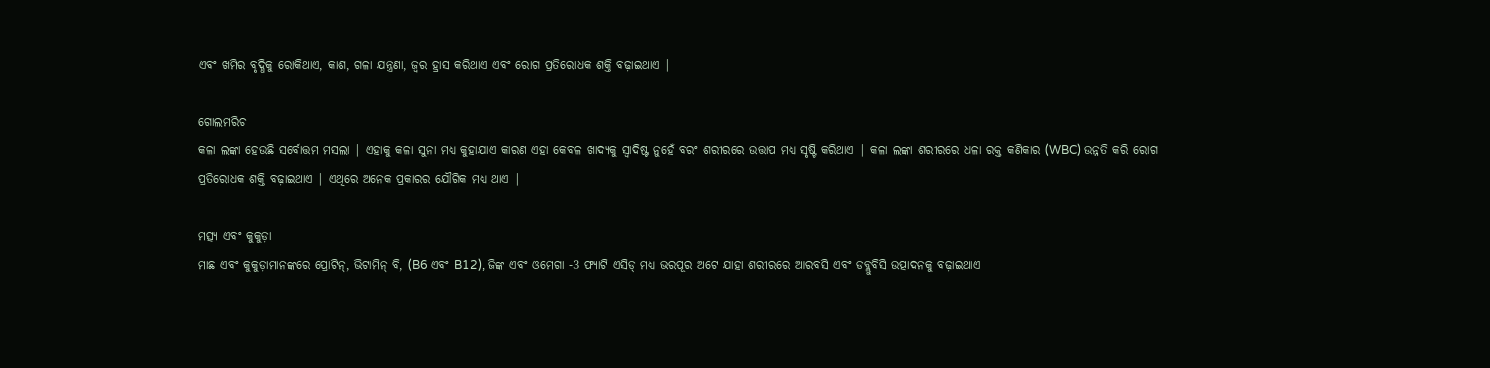ଏବଂ ଖମିର ବୃଦ୍ଧିକୁ ରୋକିଥାଏ, କାଶ, ଗଳା ଯନ୍ତ୍ରଣା, ଜ୍ୱର ହ୍ରାସ କରିଥାଏ ଏବଂ ରୋଗ ପ୍ରତିରୋଧକ ଶକ୍ତି ବଢ଼ାଇଥାଏ |

ଗୋଲମରିଚ
କଳା ଲଙ୍କା ହେଉଛି ସର୍ବୋତ୍ତମ ମସଲା | ଏହାକୁ କଳା ସୁନା ମଧ୍ୟ କୁହାଯାଏ କାରଣ ଏହା କେବଳ ଖାଦ୍ୟକୁ ସ୍ୱାଦିଷ୍ଟ ନୁହେଁ ବରଂ ଶରୀରରେ ଉତ୍ତାପ ମଧ୍ୟ ସୃଷ୍ଟି କରିଥାଏ | କଳା ଲଙ୍କା ଶରୀରରେ ଧଳା ରକ୍ତ କଣିକାର (WBC) ଉନ୍ନତି କରି ରୋଗ ପ୍ରତିରୋଧକ ଶକ୍ତି ବଢ଼ାଇଥାଏ | ଏଥିରେ ଅନେକ ପ୍ରକାରର ଯୌଗିକ ମଧ୍ୟ ଥାଏ |

ମତ୍ସ୍ୟ ଏବଂ କୁକୁଡ଼ା
ମାଛ ଏବଂ କୁକୁଡ଼ାମାନଙ୍କରେ ପ୍ରୋଟିନ୍, ଭିଟାମିନ୍ ବି, (B6 ଏବଂ B12), ଜିଙ୍କ ଏବଂ ଓମେଗା -3 ଫ୍ୟାଟି ଏସିଡ୍ ମଧ୍ୟ ଭରପୂର ଅଟେ ଯାହା ଶରୀରରେ ଆରବସି ଏବଂ ଡବ୍ଲୁବିସି ଉତ୍ପାଦନକୁ ବଢ଼ାଇଥାଏ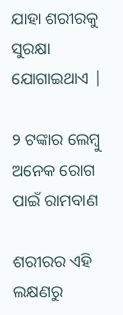ଯାହା ଶରୀରକୁ ସୁରକ୍ଷା ଯୋଗାଇଥାଏ |

୨ ଟଙ୍କାର ଲେମ୍ବୁ ଅନେକ ରୋଗ ପାଇଁ ରାମବାଣ

ଶରୀରର ଏହି ଲକ୍ଷଣରୁ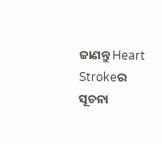ଜାଣନ୍ତୁ Heart Strokeର ସୂଚନା